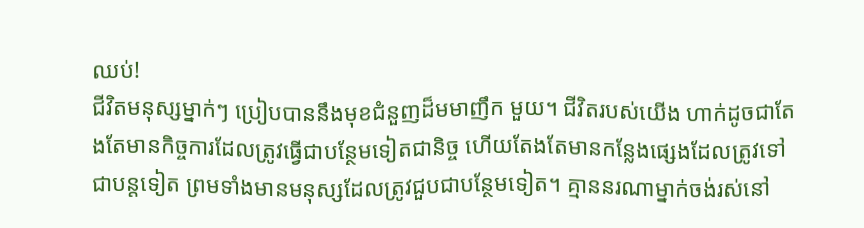ឈប់!
ជីវិតមនុស្សម្នាក់ៗ ប្រៀបបាននឹងមុខជំនួញដ៏មមាញឹក មួយ។ ជីវិតរបស់យើង ហាក់ដូចជាតែងតែមានកិច្ចការដែលត្រូវធ្វើជាបន្ថែមទៀតជានិច្ច ហើយតែងតែមានកន្លែងផ្សេងដែលត្រូវទៅជាបន្តទៀត ព្រមទាំងមានមនុស្សដែលត្រូវជួបជាបន្ថែមទៀត។ គ្មាននរណាម្នាក់ចង់រស់នៅ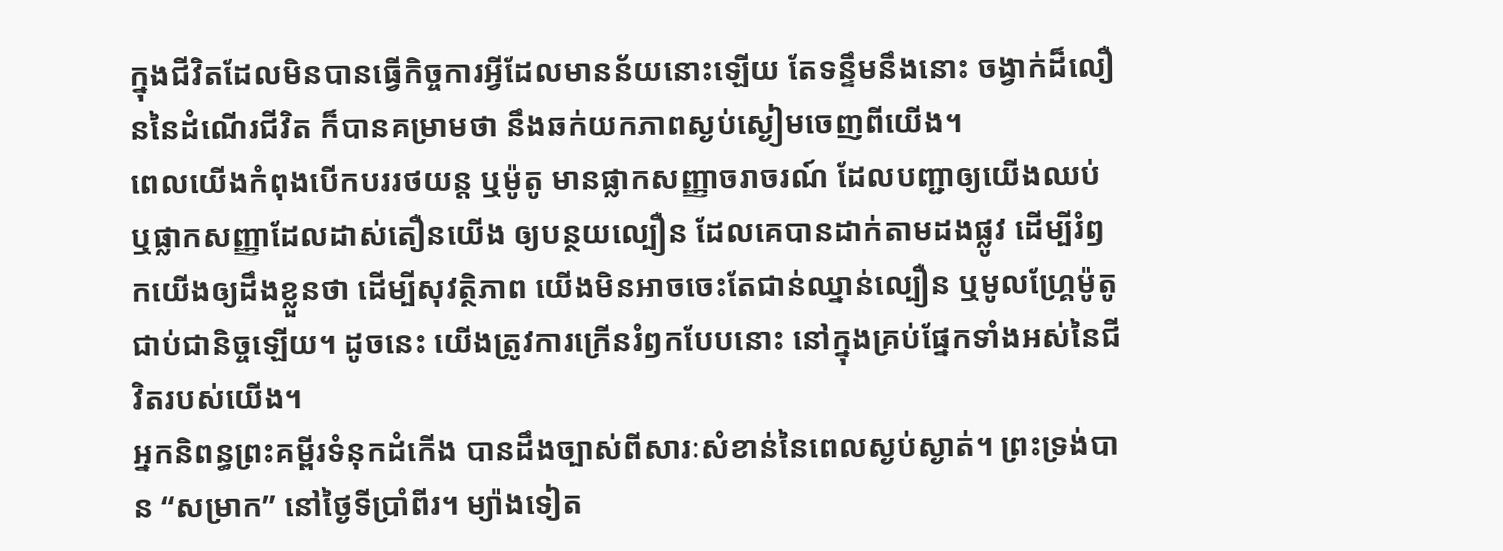ក្នុងជីវិតដែលមិនបានធ្វើកិច្ចការអ្វីដែលមានន័យនោះឡើយ តែទន្ទឹមនឹងនោះ ចង្វាក់ដ៏លឿននៃដំណើរជីវិត ក៏បានគម្រាមថា នឹងឆក់យកភាពស្ងប់ស្ងៀមចេញពីយើង។
ពេលយើងកំពុងបើកបររថយន្ត ឬម៉ូតូ មានផ្លាកសញ្ញាចរាចរណ៍ ដែលបញ្ជាឲ្យយើងឈប់ ឬផ្លាកសញ្ញាដែលដាស់តឿនយើង ឲ្យបន្ថយល្បឿន ដែលគេបានដាក់តាមដងផ្លូវ ដើម្បីរំឭកយើងឲ្យដឹងខ្លួនថា ដើម្បីសុវត្ថិភាព យើងមិនអាចចេះតែជាន់ឈ្នាន់ល្បឿន ឬមូលហ្គ្រែម៉ូតូជាប់ជានិច្ចឡើយ។ ដូចនេះ យើងត្រូវការក្រើនរំឭកបែបនោះ នៅក្នុងគ្រប់ផ្នែកទាំងអស់នៃជីវិតរបស់យើង។
អ្នកនិពន្ធព្រះគម្ពីរទំនុកដំកើង បានដឹងច្បាស់ពីសារៈសំខាន់នៃពេលស្ងប់ស្ងាត់។ ព្រះទ្រង់បាន “សម្រាក” នៅថ្ងៃទីប្រាំពីរ។ ម្យ៉ាងទៀត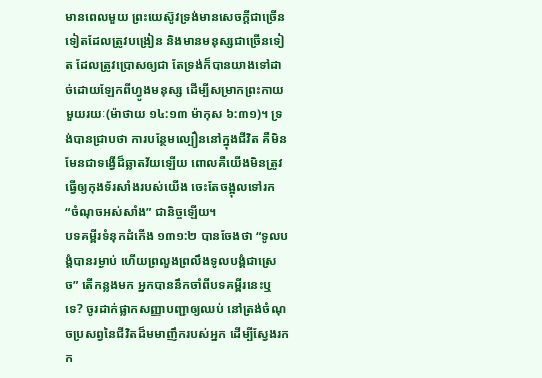មានពេលមួយ ព្រះយេស៊ូវទ្រង់មានសេចក្តីជាច្រើនទៀតដែលត្រូវបង្រៀន និងមានមនុស្សជាច្រើនទៀត ដែលត្រូវប្រោសឲ្យជា តែទ្រង់ក៏បានយាងទៅដាច់ដោយឡែកពីហ្វូងមនុស្ស ដើម្បីសម្រាកព្រះកាយមួយរយៈ(ម៉ាថាយ ១៤:១៣ ម៉ាកុស ៦:៣១)។ ទ្រង់បានជ្រាបថា ការបន្ថែមល្បឿននៅក្នុងជីវិត គឺមិនមែនជាទង្វើដ៏ឆ្លាតវ័យឡើយ ពោលគឺយើងមិនត្រូវធ្វើឲ្យកុងទ័រសាំងរបស់យើង ចេះតែចង្អុលទៅរក “ចំណុចអស់សាំង” ជានិច្ចឡើយ។
បទគម្ពីរទំនុកដំកើង ១៣១:២ បានចែងថា “ទូលបង្គំបានរម្ងាប់ ហើយព្រលួងព្រលឹងទូលបង្គំជាស្រេច” តើកន្លងមក អ្នកបាននឹកចាំពីបទគម្ពីរនេះឬទេ? ចូរដាក់ផ្លាកសញ្ញាបញ្ជាឲ្យឈប់ នៅត្រង់ចំណុចប្រសព្វនៃជីវិតដ៏មមាញឹករបស់អ្នក ដើម្បីស្វែងរកក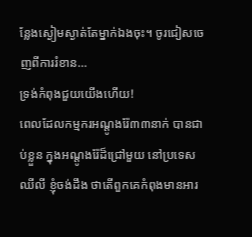ន្លែងស្ងៀមស្ងាត់តែម្នាក់ឯងចុះ។ ចូរជៀសចេញពីការរំខាន…
ទ្រង់កំពុងជួយយើងហើយ!
ពេលដែលកម្មករអណ្តូងរ៉ែ៣៣នាក់ បានជាប់ខ្លួន ក្នុងអណ្តូងរ៉ែដ៏ជ្រៅមួយ នៅប្រទេសឈីលី ខ្ញុំចង់ដឹង ថាតើពួកគេកំពុងមានអារ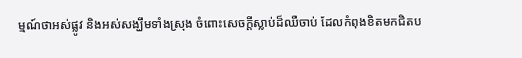ម្មណ៍ថាអស់ផ្លូវ និងអស់សង្ឃឹមទាំងស្រុង ចំពោះសេចក្តីស្លាប់ដ៏ឈឺចាប់ ដែលកំពុងខិតមកជិតប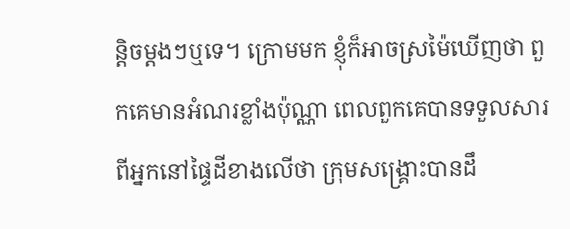ន្តិចម្តងៗឬទេ។ ក្រោមមក ខ្ញុំក៏អាចស្រម៉ៃឃើញថា ពួកគេមានអំណរខ្លាំងប៉ុណ្ណា ពេលពួកគេបានទទួលសារពីអ្នកនៅផ្ទៃដីខាងលើថា ក្រុមសង្គ្រោះបានដឹ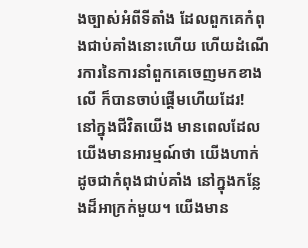ងច្បាស់អំពីទីតាំង ដែលពួកគេកំពុងជាប់គាំងនោះហើយ ហើយដំណើរការនៃការនាំពួកគេចេញមកខាងលើ ក៏បានចាប់ផ្តើមហើយដែរ!
នៅក្នុងជីវិតយើង មានពេលដែលយើងមានអារម្មណ៍ថា យើងហាក់ដូចជាកំពុងជាប់គាំង នៅក្នុងកន្លែងដ៏អាក្រក់មួយ។ យើងមាន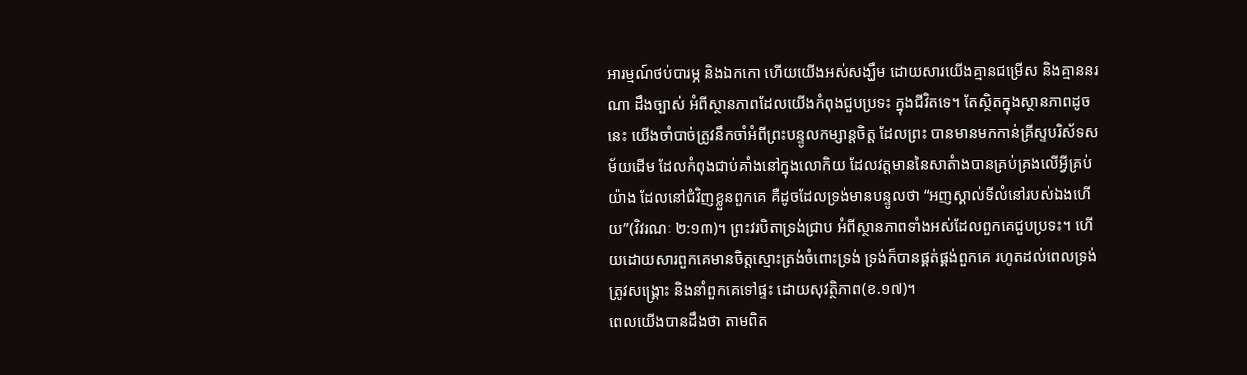អារម្មណ៍ថប់បារម្ភ និងឯកកោ ហើយយើងអស់សង្ឃឹម ដោយសារយើងគ្មានជម្រើស និងគ្មាននរណា ដឹងច្បាស់ អំពីស្ថានភាពដែលយើងកំពុងជួបប្រទះ ក្នុងជីវិតទេ។ តែស្ថិតក្នុងស្ថានភាពដូចនេះ យើងចាំបាច់ត្រូវនឹកចាំអំពីព្រះបន្ទូលកម្សាន្តចិត្ត ដែលព្រះ បានមានមកកាន់គ្រីស្ទបរិស័ទសម័យដើម ដែលកំពុងជាប់គាំងនៅក្នុងលោកិយ ដែលវត្តមាននៃសាតំាងបានគ្រប់គ្រងលើអ្វីគ្រប់យ៉ាង ដែលនៅជំវិញខ្លួនពួកគេ គឺដូចដែលទ្រង់មានបន្ទូលថា “អញស្គាល់ទីលំនៅរបស់ឯងហើយ”(វិវរណៈ ២:១៣)។ ព្រះវរបិតាទ្រង់ជ្រាប អំពីស្ថានភាពទាំងអស់ដែលពួកគេជួបប្រទះ។ ហើយដោយសារពួកគេមានចិត្តស្មោះត្រង់ចំពោះទ្រង់ ទ្រង់ក៏បានផ្គត់ផ្គង់ពួកគេ រហូតដល់ពេលទ្រង់ត្រូវសង្រ្គោះ និងនាំពួកគេទៅផ្ទះ ដោយសុវត្ថិភាព(ខ.១៧)។
ពេលយើងបានដឹងថា តាមពិត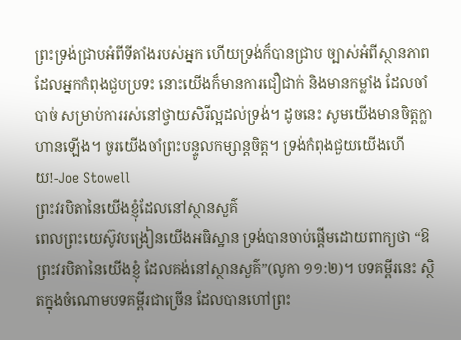ព្រះទ្រង់ជ្រាបអំពីទីតាំងរបស់អ្នក ហើយទ្រង់ក៏បានជ្រាប ច្បាស់អំពីស្ថានភាពដែលអ្នកកំពុងជួបប្រទះ នោះយើងក៏មានការជឿជាក់ និងមានកម្លាំង ដែលចាំបាច់ សម្រាប់ការរស់នៅថ្វាយសិរីល្អដល់ទ្រង់។ ដូចនេះ សូមយើងមានចិត្តក្លាហានឡើង។ ចូរយើងចាំព្រះបន្ទូលកម្សាន្តចិត្ត។ ទ្រង់កំពុងជួយយើងហើយ!-Joe Stowell
ព្រះវរបិតានៃយើងខ្ញុំដែលនៅស្ថានសួគ៌
ពេលព្រះយេស៊ូវបង្រៀនយើងអធិស្ឋាន ទ្រង់បានចាប់ផ្តើមដោយពាក្យថា “ឱព្រះវរបិតានៃយើងខ្ញុំ ដែលគង់នៅស្ថានសួគ៌”(លូកា ១១:២)។ បទគម្ពីរនេះ ស្ថិតក្នុងចំណោមបទគម្ពីរជាច្រើន ដែលបានហៅព្រះ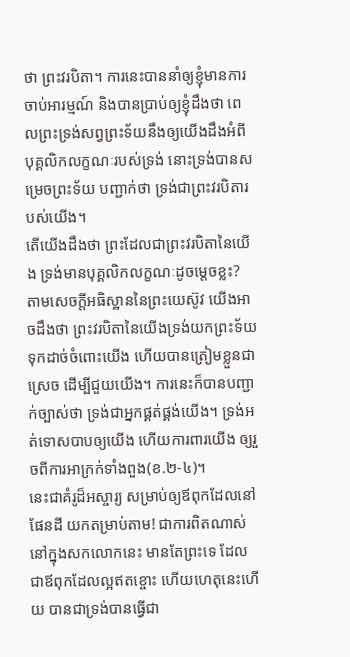ថា ព្រះវរបិតា។ ការនេះបាននាំឲ្យខ្ញុំមានការចាប់អារម្មណ៍ និងបានប្រាប់ឲ្យខ្ញុំដឹងថា ពេលព្រះទ្រង់សព្វព្រះទ័យនឹងឲ្យយើងដឹងអំពី បុគ្គលិកលក្ខណៈរបស់ទ្រង់ នោះទ្រង់បានសម្រេចព្រះទ័យ បញ្ជាក់ថា ទ្រង់ជាព្រះវរបិតារបស់យើង។
តើយើងដឹងថា ព្រះដែលជាព្រះវរបិតានៃយើង ទ្រង់មានបុគ្គលិកលក្ខណៈដូចម្តេចខ្លះ? តាមសេចក្តីអធិស្ឋាននៃព្រះយេស៊ូវ យើងអាចដឹងថា ព្រះវរបិតានៃយើងទ្រង់យកព្រះទ័យទុកដាច់ចំពោះយើង ហើយបានត្រៀមខ្លួនជាស្រេច ដើម្បីជួយយើង។ ការនេះក៏បានបញ្ជាក់ច្បាស់ថា ទ្រង់ជាអ្នកផ្គត់ផ្គង់យើង។ ទ្រង់អត់ទោសបាបឲ្យយើង ហើយការពារយើង ឲ្យរួចពីការអាក្រក់ទាំងពួង(ខ.២-៤)។
នេះជាគំរូដ៏អស្ចារ្យ សម្រាប់ឲ្យឪពុកដែលនៅផែនដី យកតម្រាប់តាម! ជាការពិតណាស់ នៅក្នុងសកលោកនេះ មានតែព្រះទេ ដែលជាឪពុកដែលល្អឥតខ្ចោះ ហើយហេតុនេះហើយ បានជាទ្រង់បានធ្វើជា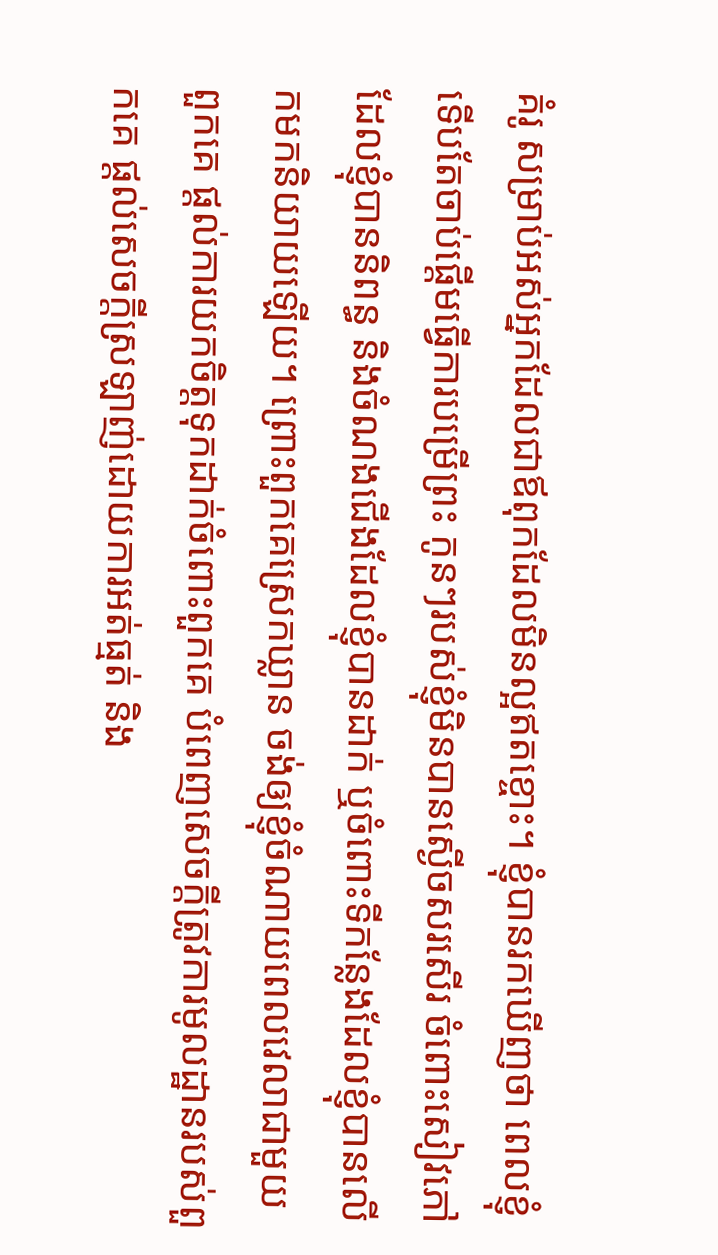គំរូ សម្រាប់អស់អ្នកដែលជាឪពុកដែលមិនល្អឥតខ្ចោះ។ ខ្ញុំបានរកឃើញថា ពេលខ្ញុំទើបតែចាប់ផ្តើមធ្វើការបម្រើព្រះ កូនៗរបស់ខ្ញុំមិនបានស្ងើចសរសើរ ចំពោះសៀវភៅដែលខ្ញុំបាននិពន្ធ និងចំណងជើងដែលខ្ញុំបានដាក់ ឬចំពោះទីកន្លែងដែលខ្ញុំបានលើកមកនិយាយឡើយ។ ព្រោះពួកគេស្រេកឃ្លាន ចង់ឲ្យខ្ញុំចំណាយពេលវេលាជាមួយពួកគេ ផ្តល់ការយកចិត្តទុកដាក់ចំពោះពួកគេ បំពេញសេចក្តីត្រូវការមូលដ្ឋានរបស់ពួកគេ ផ្តល់សេចក្តីស្រឡាញ់ដោយការអត់ធ្មត់ និង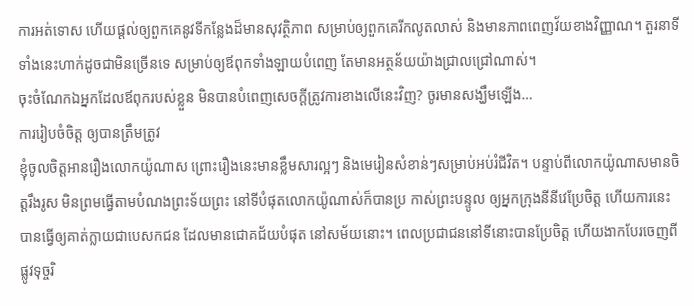ការអត់ទោស ហើយផ្តល់ឲ្យពួកគេនូវទីកន្លែងដ៏មានសុវត្ថិភាព សម្រាប់ឲ្យពួកគេរីកលូតលាស់ និងមានភាពពេញវ័យខាងវិញ្ញាណ។ តួរនាទីទាំងនេះហាក់ដូចជាមិនច្រើនទេ សម្រាប់ឲ្យឪពុកទាំងឡាយបំពេញ តែមានអត្ថន័យយ៉ាងជ្រាលជ្រៅណាស់។
ចុះចំណែកឯអ្នកដែលឪពុករបស់ខ្លួន មិនបានបំពេញសេចក្តីត្រូវការខាងលើនេះវិញ? ចូរមានសង្ឃឹមឡើង…
ការរៀបចំចិត្ត ឲ្យបានត្រឹមត្រូវ
ខ្ញុំចូលចិត្តអានរឿងលោកយ៉ូណាស ព្រោះរឿងនេះមានខ្លឹមសារល្អៗ និងមេរៀនសំខាន់ៗសម្រាប់អប់រំជីវិត។ បន្ទាប់ពីលោកយ៉ូណាសមានចិត្តរឹងរូស មិនព្រមធ្វើតាមបំណងព្រះទ័យព្រះ នៅទីបំផុតលោកយ៉ូណាស់ក៏បានប្រ កាស់ព្រះបន្ទូល ឲ្យអ្នកក្រុងនីនីវេប្រែចិត្ត ហើយការនេះបានធ្វើឲ្យគាត់ក្លាយជាបេសកជន ដែលមានជោគជ័យបំផុត នៅសម័យនោះ។ ពេលប្រជាជននៅទីនោះបានប្រែចិត្ត ហើយងាកបែរចេញពីផ្លូវទុច្ចរិ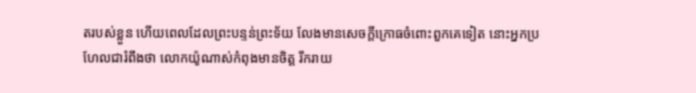តរបស់ខ្លួន ហើយពេលដែលព្រះបន្ទន់ព្រះទ័យ លែងមានសេចក្តីក្រោធចំពោះពួកគេទៀត នោះអ្នកប្រហែលជារំពឹងថា លោកយ៉ូណាស់កំពុងមានចិត្ត រីករាយ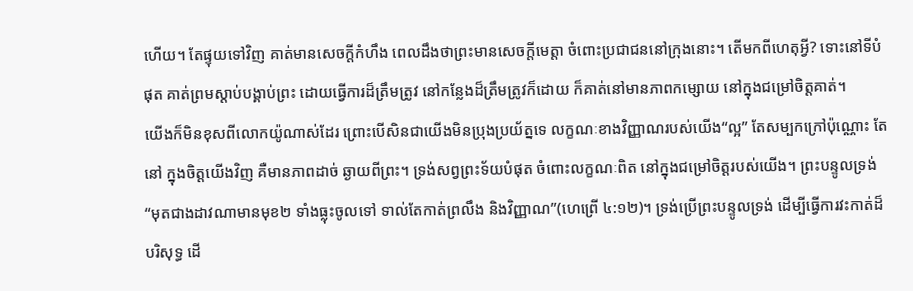ហើយ។ តែផ្ទុយទៅវិញ គាត់មានសេចក្តីកំហឹង ពេលដឹងថាព្រះមានសេចក្តីមេត្តា ចំពោះប្រជាជននៅក្រុងនោះ។ តើមកពីហេតុអ្វី? ទោះនៅទីបំផុត គាត់ព្រមស្តាប់បង្គាប់ព្រះ ដោយធ្វើការដ៏ត្រឹមត្រូវ នៅកន្លែងដ៏ត្រឹមត្រូវក៏ដោយ ក៏គាត់នៅមានភាពកម្សោយ នៅក្នុងជម្រៅចិត្តគាត់។
យើងក៏មិនខុសពីលោកយ៉ូណាស់ដែរ ព្រោះបើសិនជាយើងមិនប្រុងប្រយ័ត្នទេ លក្ខណៈខាងវិញ្ញាណរបស់យើង“ល្អ” តែសម្បកក្រៅប៉ុណ្ណោះ តែនៅ ក្នុងចិត្តយើងវិញ គឺមានភាពដាច់ ឆ្ងាយពីព្រះ។ ទ្រង់សព្វព្រះទ័យបំផុត ចំពោះលក្ខណៈពិត នៅក្នុងជម្រៅចិត្តរបស់យើង។ ព្រះបន្ទូលទ្រង់ “មុតជាងដាវណាមានមុខ២ ទាំងធ្លុះចូលទៅ ទាល់តែកាត់ព្រលឹង និងវិញ្ញាណ”(ហេព្រើ ៤:១២)។ ទ្រង់ប្រើព្រះបន្ទូលទ្រង់ ដើម្បីធ្វើការវះកាត់ដ៏បរិសុទ្ធ ដើ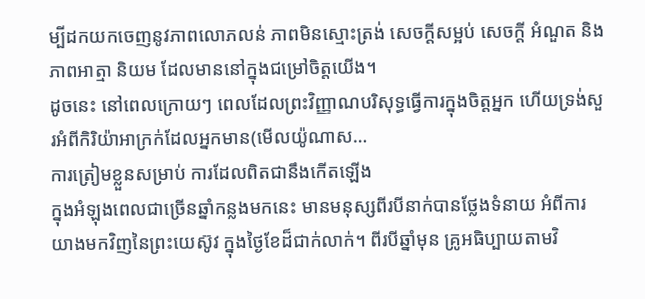ម្បីដកយកចេញនូវភាពលោភលន់ ភាពមិនស្មោះត្រង់ សេចក្តីសម្អប់ សេចក្តី អំណួត និងភាពអាត្មា និយម ដែលមាននៅក្នុងជម្រៅចិត្តយើង។
ដូចនេះ នៅពេលក្រោយៗ ពេលដែលព្រះវិញ្ញាណបរិសុទ្ធធ្វើការក្នុងចិត្តអ្នក ហើយទ្រង់សួរអំពីកិរិយ៉ាអាក្រក់ដែលអ្នកមាន(មើលយ៉ូណាស…
ការត្រៀមខ្លួនសម្រាប់ ការដែលពិតជានឹងកើតឡើង
ក្នុងអំឡុងពេលជាច្រើនឆ្នាំកន្លងមកនេះ មានមនុស្សពីរបីនាក់បានថ្លែងទំនាយ អំពីការយាងមកវិញនៃព្រះយេស៊ូវ ក្នុងថ្ងៃខែដ៏ជាក់លាក់។ ពីរបីឆ្នាំមុន គ្រូអធិប្បាយតាមវិ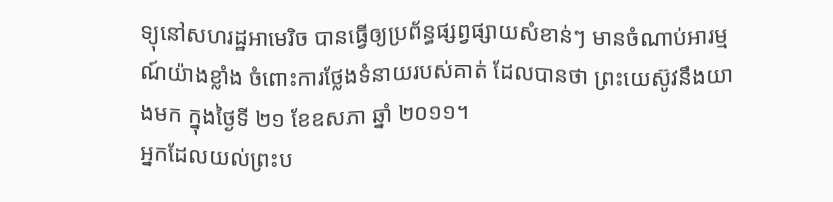ទ្យុនៅសហរដ្ឋអាមេរិច បានធ្វើឲ្យប្រព័ន្ធផ្សព្វផ្សាយសំខាន់ៗ មានចំណាប់អារម្មណ៍យ៉ាងខ្លាំង ចំពោះការថ្លែងទំនាយរបស់គាត់ ដែលបានថា ព្រះយេស៊ូវនឹងយាងមក ក្នុងថ្ងៃទី ២១ ខែឧសភា ឆ្នាំ ២០១១។
អ្នកដែលយល់ព្រះប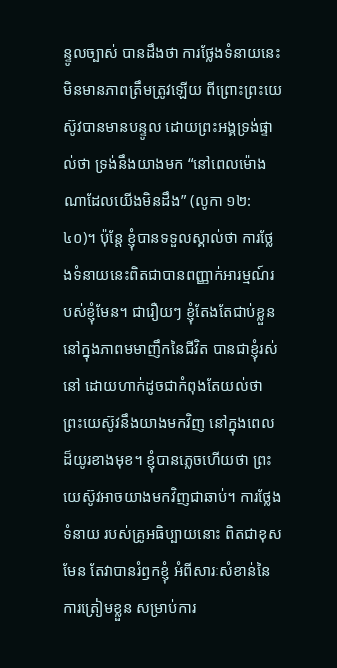ន្ទូលច្បាស់ បានដឹងថា ការថ្លែងទំនាយនេះមិនមានភាពត្រឹមត្រូវឡើយ ពីព្រោះព្រះយេស៊ូវបានមានបន្ទូល ដោយព្រះអង្គទ្រង់ផ្ទាល់ថា ទ្រង់នឹងយាងមក “នៅពេលម៉ោងណាដែលយើងមិនដឹង” (លូកា ១២:៤០)។ ប៉ុន្តែ ខ្ញុំបានទទួលស្គាល់ថា ការថ្លែងទំនាយនេះពិតជាបានពញ្ញាក់អារម្មណ៍របស់ខ្ញុំមែន។ ជារឿយៗ ខ្ញុំតែងតែជាប់ខ្លួន នៅក្នុងភាពមមាញឹកនៃជីវិត បានជាខ្ញុំរស់នៅ ដោយហាក់ដូចជាកំពុងតែយល់ថា ព្រះយេស៊ូវនឹងយាងមកវិញ នៅក្នុងពេលដ៏យូរខាងមុខ។ ខ្ញុំបានភ្លេចហើយថា ព្រះយេស៊ូវអាចយាងមកវិញជាឆាប់។ ការថ្លែងទំនាយ របស់គ្រូអធិប្បាយនោះ ពិតជាខុសមែន តែវាបានរំឭកខ្ញុំ អំពីសារៈសំខាន់នៃការត្រៀមខ្លួន សម្រាប់ការ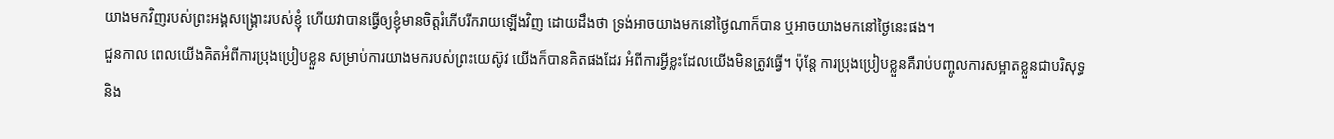យាងមកវិញរបស់ព្រះអង្គសង្គ្រោះរបស់ខ្ញុំ ហើយវាបានធ្វើឲ្យខ្ញុំមានចិត្តរំភើបរីករាយឡើងវិញ ដោយដឹងថា ទ្រង់អាចយាងមកនៅថ្ងៃណាក៏បាន ឬអាចយាងមកនៅថ្ងៃនេះផង។
ជួនកាល ពេលយើងគិតអំពីការប្រុងប្រៀបខ្លួន សម្រាប់ការយាងមករបស់ព្រះយេស៊ូវ យើងក៏បានគិតផងដែរ អំពីការអ្វីខ្លះដែលយើងមិនត្រូវធ្វើ។ ប៉ុន្តែ ការប្រុងប្រៀបខ្លួនគឺរាប់បញ្ចូលការសម្អាតខ្លួនជាបរិសុទ្ធ និង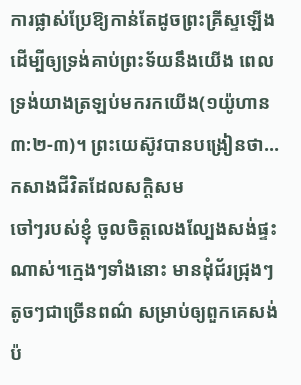ការផ្លាស់ប្រែឱ្យកាន់តែដូចព្រះគ្រីស្ទឡើង ដើម្បីឲ្យទ្រង់គាប់ព្រះទ័យនឹងយើង ពេលទ្រង់យាងត្រឡប់មករកយើង(១យ៉ូហាន ៣:២-៣)។ ព្រះយេស៊ូវបានបង្រៀនថា…
កសាងជីវិតដែលសក្តិសម
ចៅៗរបស់ខ្ញុំ ចូលចិត្តលេងល្បែងសង់ផ្ទះណាស់។ក្មេងៗទាំងនោះ មានដុំជ័រជ្រុងៗតូចៗជាច្រើនពណ៌ សម្រាប់ឲ្យពួកគេសង់ប៉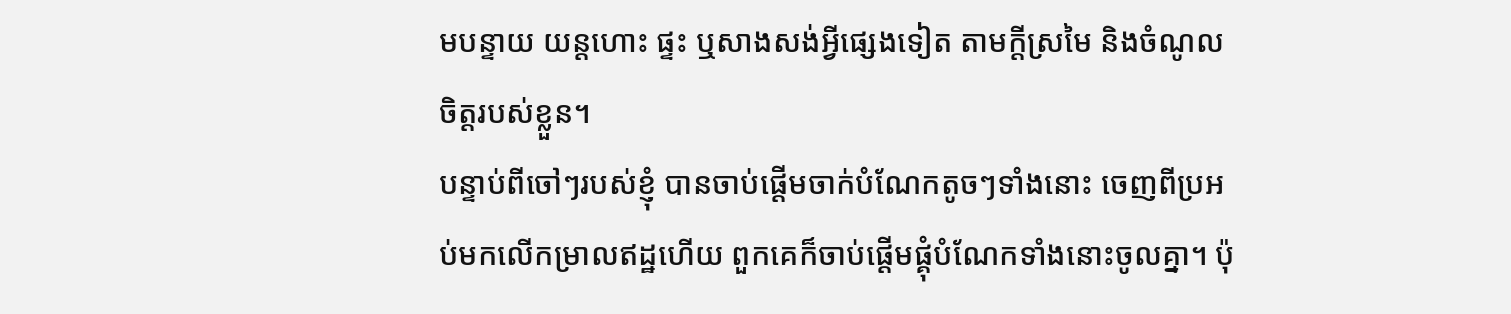មបន្ទាយ យន្តហោះ ផ្ទះ ឬសាងសង់អ្វីផ្សេងទៀត តាមក្តីស្រមៃ និងចំណូលចិត្តរបស់ខ្លួន។
បន្ទាប់ពីចៅៗរបស់ខ្ញុំ បានចាប់ផ្តើមចាក់បំណែកតូចៗទាំងនោះ ចេញពីប្រអប់មកលើកម្រាលឥដ្ឋហើយ ពួកគេក៏ចាប់ផ្តើមផ្គុំបំណែកទាំងនោះចូលគ្នា។ ប៉ុ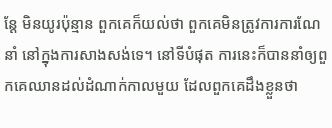ន្តែ មិនយូរប៉ុន្មាន ពួកគេក៏យល់ថា ពួកគេមិនត្រូវការការណែនាំ នៅក្នុងការសាងសង់ទេ។ នៅទីបំផុត ការនេះក៏បាននាំឲ្យពួកគេឈានដល់ដំណាក់កាលមួយ ដែលពួកគេដឹងខ្លួនថា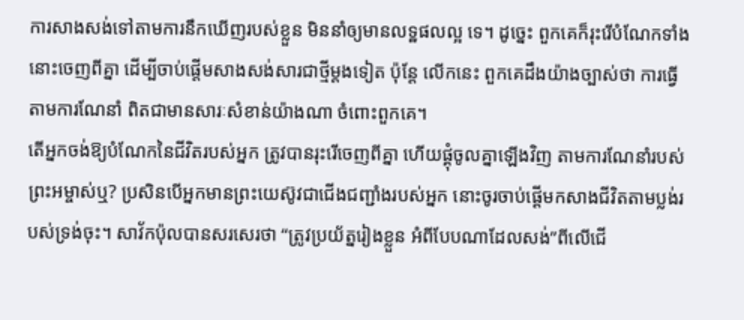ការសាងសង់ទៅតាមការនឹកឃើញរបស់ខ្លួន មិននាំឲ្យមានលទ្ឋផលល្អ ទេ។ ដូច្នេះ ពួកគេក៏រុះរើបំណែកទាំងនោះចេញពីគ្នា ដើម្បីចាប់ផ្តើមសាងសង់សារជាថ្មីម្តងទៀត ប៉ុន្តែ លើកនេះ ពួកគេដឹងយ៉ាងច្បាស់ថា ការធ្វើតាមការណែនាំ ពិតជាមានសារៈសំខាន់យ៉ាងណា ចំពោះពួកគេ។
តើអ្នកចង់ឱ្យបំណែកនៃជីវិតរបស់អ្នក ត្រូវបានរុះរើចេញពីគ្នា ហើយផ្គុំចូលគ្នាឡើងវិញ តាមការណែនាំរបស់ព្រះអម្ចាស់ឬ? ប្រសិនបើអ្នកមានព្រះយេស៊ូវជាជើងជញ្ជាំងរបស់អ្នក នោះចូរចាប់ផ្តើមកសាងជីវិតតាមប្លង់របស់ទ្រង់ចុះ។ សាវ័កប៉ុលបានសរសេរថា “ត្រូវប្រយ័ត្នរៀងខ្លួន អំពីបែបណាដែលសង់”ពីលើជើ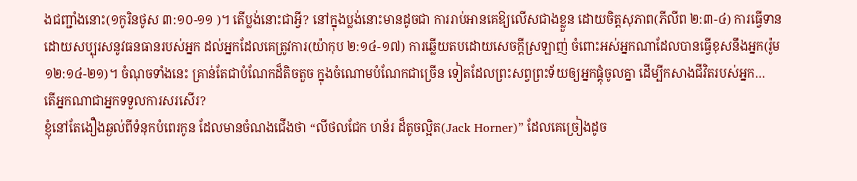ងជញ្ជាំងនោះ(១កូរិនថូស ៣:១០-១១ )។ តើប្លង់នោះជាអ្វី? នៅក្នុងប្លង់នោះមានដូចជា ការរាប់អានគេឱ្យលើសជាងខ្លួន ដោយចិត្តសុភាព(ភីលីព ២:៣-៤) ការធ្វើទានដោយសប្បុរសនូវធនធានរបស់អ្នក ដល់អ្នកដែលគេត្រូវការ(យ៉ាកុប ២:១៤-១៧) ការឆ្លើយតបដោយសេចក្តីស្រឡាញ់ ចំពោះអស់អ្នកណាដែលបានធ្វើខុសនឹងអ្នក(រ៉ូម ១២:១៤-២១)។ ចំណុចទាំងនេះ គ្រាន់តែជាបំណែកដ៏តិចតួច ក្នុងចំណោមបំណែកជាច្រើន ទៀតដែលព្រះសព្វព្រះទ័យឲ្យអ្នកផ្គុំចូលគ្នា ដើម្បីកសាងជីវិតរបស់អ្នក…
តើអ្នកណាជាអ្នកទទួលការសរសើរ?
ខ្ញុំនៅតែងឿងឆ្ងល់ពីទំនុកបំពេរកូន ដែលមានចំណងជើងថា “លីថលជែក ហន័រ ដ៏តូចល្អិត(Jack Horner)” ដែលគេច្រៀងដូច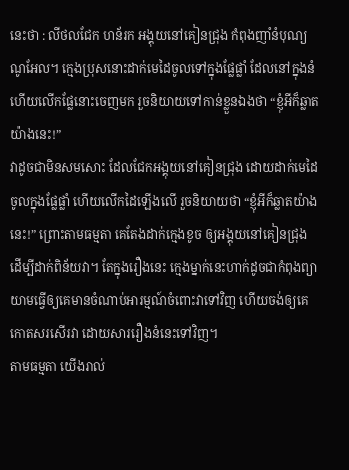នេះថា : លីថលជែក ហន័រក អង្គុយនៅគៀនជ្រុង កំពុងញាំនំបុណ្យណូអែល។ ក្មេងប្រុសនោះដាក់មេដៃចូលទៅក្នុងផ្លែផ្លាំ ដែលនៅក្នុងនំ ហើយលើកផ្លែនោះចេញមក រួចនិយាយទៅកាន់ខ្លួនឯងថា “ខ្ញុំអីក៏ឆ្លាតយ៉ាងនេះ!”
វាដូចជាមិនសមសោះ ដែលជែកអង្គុយនៅគៀនជ្រុង ដោយដាក់មេដៃចូលក្នុងផ្លែផ្លាំ ហើយលើកដៃឡើងលើ រួចនិយាយថា “ខ្ញុំអីក៏ឆ្លាតយ៉ាងនេះ!” ព្រោះតាមធម្មតា គេតែងដាក់ក្មេងខូច ឲ្យអង្គុយនៅគៀនជ្រុង ដើម្បីដាក់ពិន័យវា។ តែក្នុងរឿងនេះ ក្មេងម្នាក់នេះហាក់ដូចជាកំពុងព្យាយាមធ្វើឲ្យគេមានចំណាប់អារម្មណ៍ចំពោះវាទៅវិញ ហើយចង់ឲ្យគេកោតសរសើរវា ដោយសាររឿងនំនេះទៅវិញ។
តាមធម្មតា យើងរាល់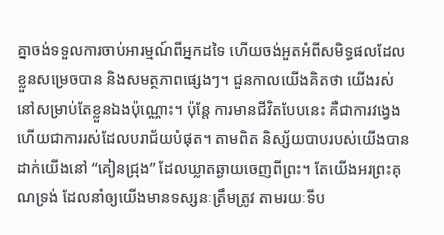គ្នាចង់ទទួលការចាប់អារម្មណ៍ពីអ្នកដទៃ ហើយចង់អួតអំពីសមិទ្ធផលដែលខ្លួនសម្រេចបាន និងសមត្ថភាពផ្សេងៗ។ ជួនកាលយើងគិតថា យើងរស់នៅសម្រាប់តែខ្លួនឯងប៉ុណ្ណោះ។ ប៉ុន្តែ ការមានជីវិតបែបនេះ គឺជាការវង្វេង ហើយជាការរស់ដែលបរាជ័យបំផុត។ តាមពិត និស្ស័យបាបរបស់យើងបានដាក់យើងនៅ “គៀនជ្រុង” ដែលឃ្លាតឆ្ងាយចេញពីព្រះ។ តែយើងអរព្រះគុណទ្រង់ ដែលនាំឲ្យយើងមានទស្សនៈត្រឹមត្រូវ តាមរយៈទីប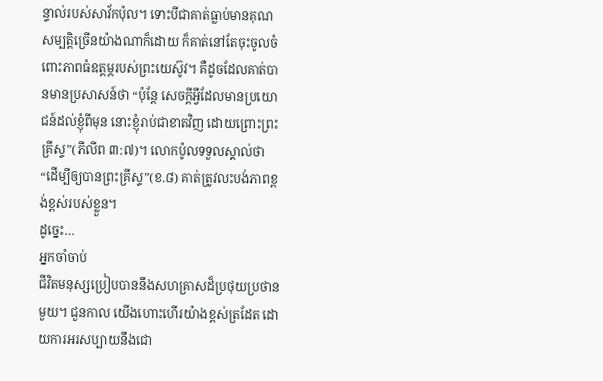ន្ទាល់របស់សាវ័កប៉ុល។ ទោះបីជាគាត់ធ្លាប់មានគុណសម្បត្តិច្រើនយ៉ាងណាក៏ដោយ ក៏គាត់នៅតែចុះចូលចំពោះភាពធំឧត្តម្ភរបស់ព្រះយេស៊ូវ។ គឺដូចដែលគាត់បានមានប្រសាសន៍ថា “ប៉ុន្តែ សេចក្តីអ្វីដែលមានប្រយោជន៍ដល់ខ្ញុំពីមុន នោះខ្ញុំរាប់ជាខាតវិញ ដោយព្រោះព្រះគ្រីស្ទ”(ភីលីព ៣:៧)។ លោកប៉ូលទទួលស្គាល់ថា “ដើម្បីឲ្យបានព្រះគ្រីស្ទ”(ខ.៨) គាត់ត្រូវលះបង់ភាពខ្ពង់ខ្ពស់របស់ខ្លួន។
ដូច្នេះ…
អ្នកចាំចាប់
ជីវិតមនុស្សប្រៀបបាននឹងសហគ្រាសដ៏ប្រថុយប្រថានមួយ។ ជួនកាល យើងហោះហើរយ៉ាងខ្ពស់ត្រដែត ដោយការអរសប្បាយនឹងជោ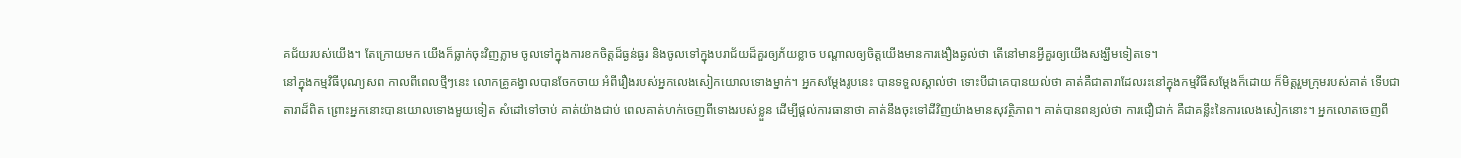គជ័យរបស់យើង។ តែក្រោយមក យើងក៏ធ្លាក់ចុះវិញភ្លាម ចូលទៅក្នុងការខកចិត្តដ៏ធ្ងន់ធ្ងរ និងចូលទៅក្នុងបរាជ័យដ៏គួរឲ្យភ័យខ្លាច បណ្តាលឲ្យចិត្តយើងមានការងឿងឆ្ងល់ថា តើនៅមានអ្វីគួរឲ្យយើងសង្ឃឹមទៀតទេ។
នៅក្នុងកម្មវិធីបុណ្យសព កាលពីពេលថ្មីៗនេះ លោកគ្រូគង្វាលបានចែកចាយ អំពីរឿងរបស់អ្នកលេងសៀកយោលទោងម្នាក់។ អ្នកសម្តែងរូបនេះ បានទទួលស្គាល់ថា ទោះបីជាគេបានយល់ថា គាត់គឺជាតារាដែលរះនៅក្នុងកម្មវិធីសម្តែងក៏ដោយ ក៏មិត្តរួមក្រុមរបស់គាត់ ទើបជាតារាដ៏ពិត ព្រោះអ្នកនោះបានយោលទោងមួយទៀត សំដៅទៅចាប់ គាត់យ៉ាងជាប់ ពេលគាត់ហក់ចេញពីទោងរបស់ខ្លួន ដើម្បីផ្តល់ការធានាថា គាត់នឹងចុះទៅដីវិញយ៉ាងមានសុវត្ថិភាព។ គាត់បានពន្យល់ថា ការជឿជាក់ គឺជាគន្លឹះនៃការលេងសៀកនោះ។ អ្នកលោតចេញពី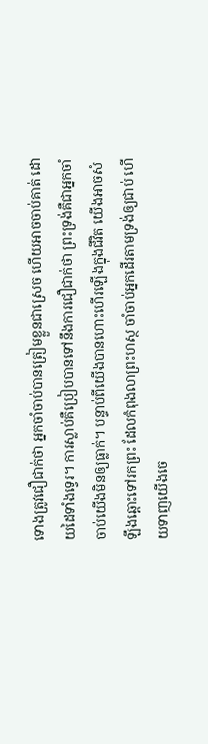ទោងត្រូវជឿជាក់ថា អ្នកចាំចាប់បានត្រៀមខ្លួនជាស្រេច ហើយអាចចាប់គាត់ ដោយដៃទាំងទ្វេរ។ ការស្លាប់គឺប្រៀបបានទៅនឹងការជឿជាក់ថា ព្រះទ្រង់គឺជាអ្នកចាំចាប់យើងមិនឲ្យធ្លាក់។ បន្ទាប់ពីយើងបានហោះហើរឡើងក្នុងជីវិត យើងអាចសំឡឹងឆ្ពោះទៅរកព្រះ ដែលកំពុងលាព្រះហស្ថ ចាំចាប់អ្នកដើរតាមទ្រង់ឲ្យជាប់ ហើយទាញយើងចេ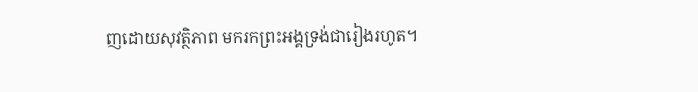ញដោយសុវត្ថិភាព មករកព្រះអង្គទ្រង់ជារៀងរហូត។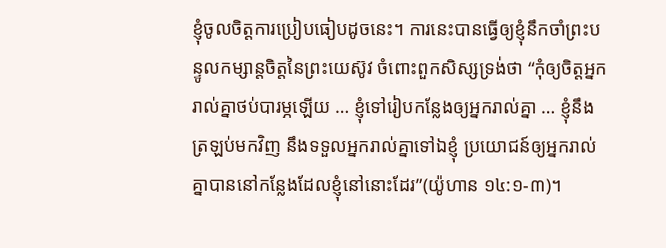ខ្ញុំចូលចិត្តការប្រៀបធៀបដូចនេះ។ ការនេះបានធ្វើឲ្យខ្ញុំនឹកចាំព្រះបន្ទូលកម្សាន្តចិត្តនៃព្រះយេស៊ូវ ចំពោះពួកសិស្សទ្រង់ថា “កុំឲ្យចិត្តអ្នករាល់គ្នាថប់បារម្ភឡើយ … ខ្ញុំទៅរៀបកន្លែងឲ្យអ្នករាល់គ្នា … ខ្ញុំនឹងត្រឡប់មកវិញ នឹងទទួលអ្នករាល់គ្នាទៅឯខ្ញុំ ប្រយោជន៍ឲ្យអ្នករាល់គ្នាបាននៅកន្លែងដែលខ្ញុំនៅនោះដែរ”(យ៉ូហាន ១៤:១-៣)។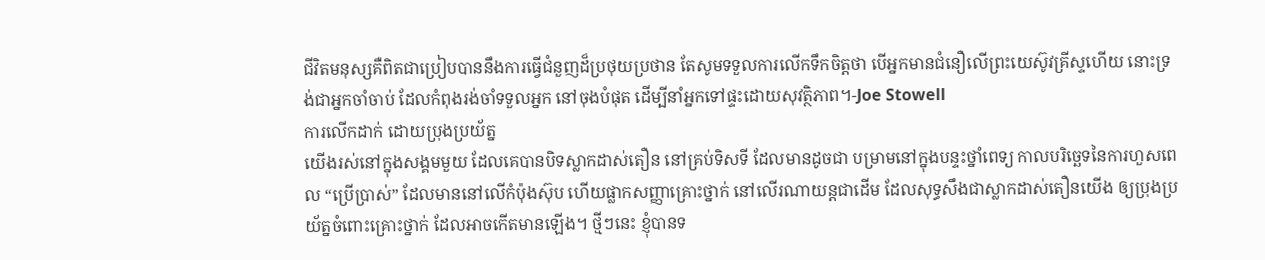ជីវិតមនុស្សគឺពិតជាប្រៀបបាននឹងការធ្វើជំនួញដ៏ប្រថុយប្រថាន តែសូមទទួលការលើកទឹកចិត្តថា បើអ្នកមានជំនឿលើព្រះយេស៊ូវគ្រីស្ទហើយ នោះទ្រង់ជាអ្នកចាំចាប់ ដែលកំពុងរង់ចាំទទួលអ្នក នៅចុងបំផុត ដើម្បីនាំអ្នកទៅផ្ទះដោយសុវត្ថិភាព។-Joe Stowell
ការលើកដាក់ ដោយប្រុងប្រយ័ត្ន
យើងរស់នៅក្នុងសង្គមមួយ ដែលគេបានបិទស្លាកដាស់តឿន នៅគ្រប់ទិសទី ដែលមានដូចជា បម្រាមនៅក្នុងបន្ទះថ្នាំពេទ្យ កាលបរិច្ឆេទនៃការហួសពេល “ប្រើប្រាស់” ដែលមាននៅលើកំប៉ុងស៊ុប ហើយផ្លាកសញ្ញាគ្រោះថ្នាក់ នៅលើរណាយន្តជាដើម ដែលសុទ្ធសឹងជាស្លាកដាស់តឿនយើង ឲ្យប្រុងប្រយ័ត្នចំពោះគ្រោះថ្នាក់ ដែលអាចកើតមានឡើង។ ថ្មីៗនេះ ខ្ញុំបានទ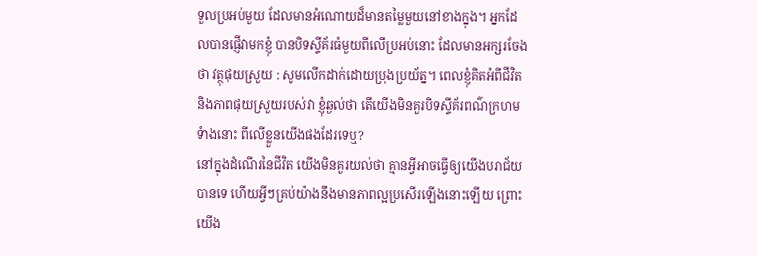ទួលប្រអប់មួយ ដែលមានអំណោយដ៏មានតម្លៃមួយនៅខាងក្នុង។ អ្នកដែលបានផ្ញើវាមកខ្ញុំ បានបិទស្ទីគ័រធំមួយពីលើប្រអប់នោះ ដែលមានអក្សរចែងថា វត្ថុផុយស្រួយ : សូមលើកដាក់ដោយប្រុងប្រយ័ត្ន។ ពេលខ្ញុំគិតអំពីជីវិត និងភាពផុយស្រួយរបស់វា ខ្ញុំឆ្ងល់ថា តើយើងមិនគួរបិទស្ទីគ័រពណ៌ក្រហមទំាងនោះ ពីលើខ្លួនយើងផងដែរទេឬ?
នៅក្នុងដំណើរនៃជីវិត យើងមិនគួរយល់ថា គ្មានអ្វីអាចធ្វើឲ្យយើងបរាជ័យបានទេ ហើយអ្វីៗគ្រប់យ៉ាងនឹងមានភាពល្អប្រសើរឡើងនោះឡើយ ព្រោះយើង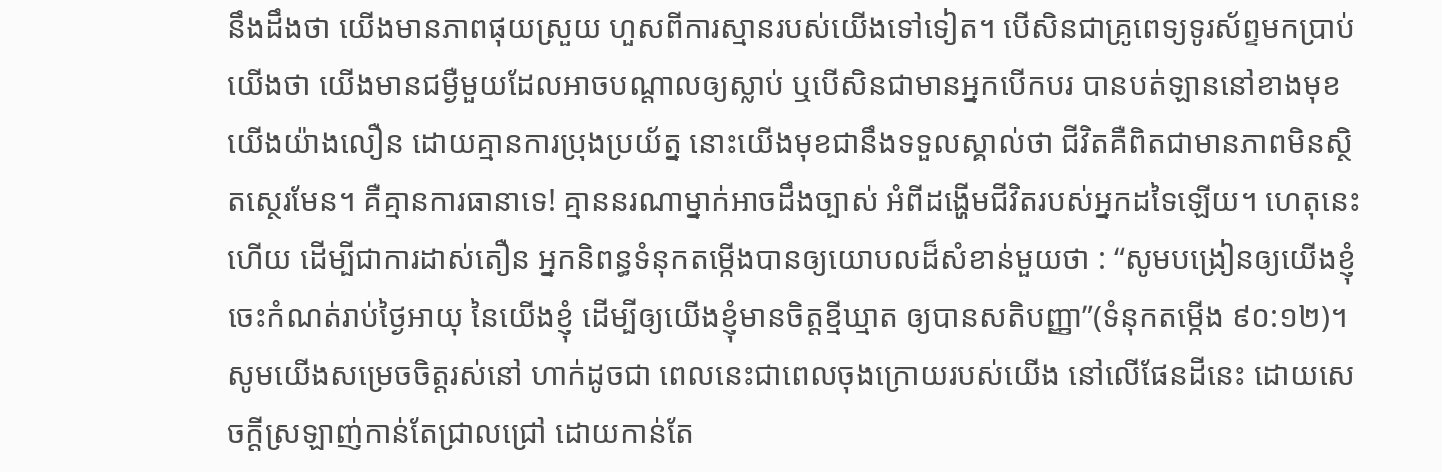នឹងដឹងថា យើងមានភាពផុយស្រួយ ហួសពីការស្មានរបស់យើងទៅទៀត។ បើសិនជាគ្រូពេទ្យទូរស័ព្ទមកប្រាប់យើងថា យើងមានជម្ងឺមួយដែលអាចបណ្តាលឲ្យស្លាប់ ឬបើសិនជាមានអ្នកបើកបរ បានបត់ឡាននៅខាងមុខយើងយ៉ាងលឿន ដោយគ្មានការប្រុងប្រយ័ត្ន នោះយើងមុខជានឹងទទួលស្គាល់ថា ជីវិតគឺពិតជាមានភាពមិនស្ថិតស្ថេរមែន។ គឺគ្មានការធានាទេ! គ្មាននរណាម្នាក់អាចដឹងច្បាស់ អំពីដង្ហើមជីវិតរបស់អ្នកដទៃឡើយ។ ហេតុនេះហើយ ដើម្បីជាការដាស់តឿន អ្នកនិពន្ធទំនុកតម្កើងបានឲ្យយោបលដ៏សំខាន់មួយថា : “សូមបង្រៀនឲ្យយើងខ្ញុំចេះកំណត់រាប់ថ្ងៃអាយុ នៃយើងខ្ញុំ ដើម្បីឲ្យយើងខ្ញុំមានចិត្តខ្មីឃ្មាត ឲ្យបានសតិបញ្ញា”(ទំនុកតម្កើង ៩០:១២)។
សូមយើងសម្រេចចិត្តរស់នៅ ហាក់ដូចជា ពេលនេះជាពេលចុងក្រោយរបស់យើង នៅលើផែនដីនេះ ដោយសេចក្តីស្រឡាញ់កាន់តែជ្រាលជ្រៅ ដោយកាន់តែ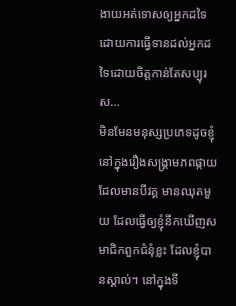ងាយអត់ទោសឲ្យអ្នកដទៃ ដោយការធ្វើទានដល់អ្នកដទៃដោយចិត្តកាន់តែសប្បុរស…
មិនមែនមនុស្សប្រភេទដូចខ្ញុំ
នៅក្នុងរឿងសង្គ្រាមភពផ្កាយដែលមានបីវគ្គ មានឈុតមួយ ដែលធ្វើឲ្យខ្ញុំនឹកឃើញសមាជិកពួកជំនុំខ្លះ ដែលខ្ញុំបានស្គាល់។ នៅក្នុងទី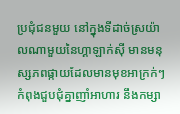ប្រជុំជនមួយ នៅក្នុងទីដាច់ស្រយ៉ាលណាមួយនៃហ្គាឡាក់ស៊ី មានមនុស្សភពផ្កាយដែលមានមុខអាក្រក់ៗកំពុងជួបជុំគ្នាញាំអាហារ នឹងកម្សា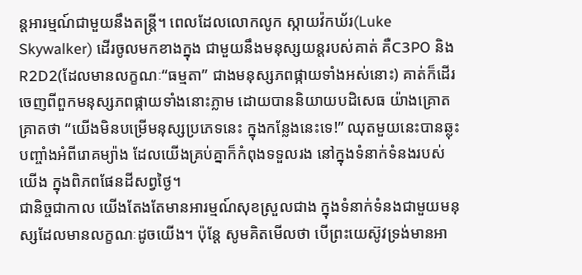ន្តអារម្មណ៍ជាមួយនឹងតន្ត្រី។ ពេលដែលលោកលូក ស្កាយវ៉កឃ័រ(Luke Skywalker) ដើរចូលមកខាងក្នុង ជាមួយនឹងមនុស្សយន្តរបស់គាត់ គឺC3PO និង R2D2(ដែលមានលក្ខណៈ“ធម្មតា” ជាងមនុស្សភពផ្កាយទាំងអស់នោះ) គាត់ក៏ដើរចេញពីពួកមនុស្សភពផ្កាយទាំងនោះភ្លាម ដោយបាននិយាយបដិសេធ យ៉ាងគ្រោតគ្រាតថា “យើងមិនបម្រើមនុស្សប្រភេទនេះ ក្នុងកន្លែងនេះទេ!” ឈុតមួយនេះបានឆ្លុះបញ្ចាំងអំពីរោគម្យ៉ាង ដែលយើងគ្រប់គ្នាក៏កំពុងទទួលរង នៅក្នុងទំនាក់ទំនងរបស់យើង ក្នុងពិភពផែនដីសព្វថ្ងៃ។
ជានិច្ចជាកាល យើងតែងតែមានអារម្មណ៍សុខស្រួលជាង ក្នុងទំនាក់ទំនងជាមួយមនុស្សដែលមានលក្ខណៈដូចយើង។ ប៉ុន្តែ សូមគិតមើលថា បើព្រះយេស៊ូវទ្រង់មានអា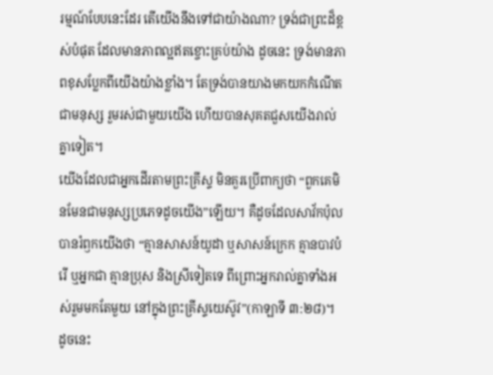រម្មណ៍បែបនេះដែរ តើយើងនឹងទៅជាយ៉ាងណា? ទ្រង់ជាព្រះដ៏ខ្ពស់បំផុត ដែលមានភាពល្អឥតខ្ចោះគ្រប់យ៉ាង ដូចនេះ ទ្រង់មានភាពខុសប្លែកពីយើងយ៉ាងខ្លាំង។ តែទ្រង់បានយាងមកយកកំណើតជាមនុស្ស រួមរស់ជាមួយយើង ហើយបានសុគតជួសយើងរាល់គ្នាទៀត។
យើងដែលជាអ្នកដើរតាមព្រះគ្រីស្ទ មិនគួរប្រើពាក្យថា “ពួកគេមិនមែនជាមនុស្សប្រភេទដូចយើង”ឡើយ។ គឺដូចដែលសាវ័កប៉ុលបានរំឭកយើងថា “គ្មានសាសន៍យូដា ឬសាសន៍ក្រេក គ្មានបាវបំរើ ឬអ្នកជា គ្មានប្រុស និងស្រីទៀតទេ ពីព្រោះអ្នករាល់គ្នាទាំងអស់រួមមកតែមួយ នៅក្នុងព្រះគ្រីស្ទយេស៊ូវ”(កាឡាទី ៣:២៨)។
ដូចនេះ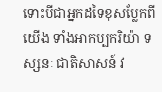ទោះបីជាអ្នកដទៃខុសប្លែកពីយើង ទាំងអាកប្បករិយ៉ា ទស្សនៈ ជាតិសាសន៍ វ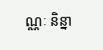ណ្ណៈ និន្នា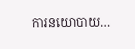ការនយោបាយ…